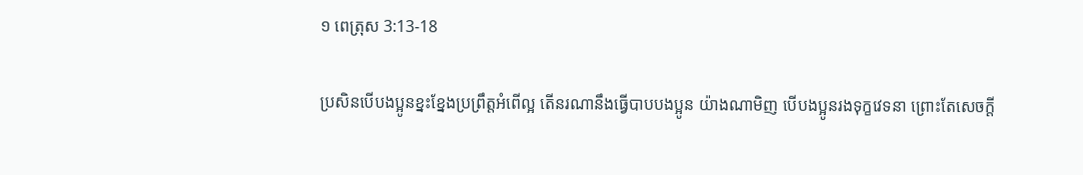១ ពេត្រុស 3:13-18

ប្រសិនបើបងប្អូនខ្នះខ្នែងប្រព្រឹត្តអំពើល្អ តើនរណានឹងធ្វើបាបបងប្អូន យ៉ាងណាមិញ បើបងប្អូនរងទុក្ខវេទនា ព្រោះតែសេចក្ដី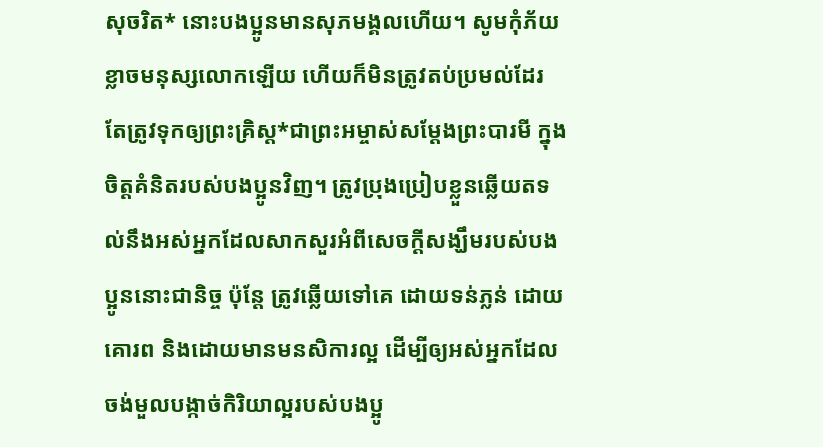សុចរិត* នោះបងប្អូនមានសុភមង្គលហើយ។ សូមកុំភ័យខ្លាចមនុស្សលោកឡើយ ហើយក៏មិនត្រូវតប់ប្រមល់ដែរ តែត្រូវទុកឲ្យព្រះគ្រិស្ត*ជាព្រះអម្ចាស់សម្តែងព្រះបារមី ក្នុងចិត្តគំនិតរបស់បងប្អូនវិញ។ ត្រូវប្រុងប្រៀបខ្លួនឆ្លើយតទល់នឹងអស់អ្នកដែលសាកសួរអំពីសេចក្ដីសង្ឃឹមរបស់បងប្អូននោះជានិច្ច ប៉ុន្តែ ត្រូវឆ្លើយទៅគេ ដោយទន់ភ្លន់ ដោយគោរព និងដោយមានមនសិការល្អ ដើម្បីឲ្យអស់អ្នកដែលចង់មួលបង្កាច់កិរិយាល្អរបស់បងប្អូ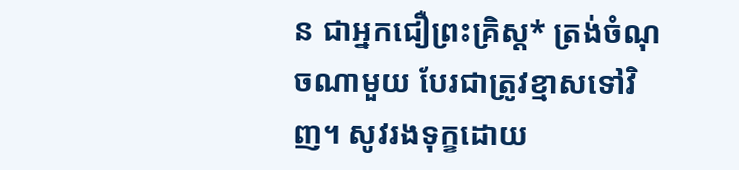ន ជាអ្នកជឿព្រះគ្រិស្ត* ត្រង់ចំណុចណាមួយ បែរជាត្រូវខ្មាសទៅវិញ។ សូវរងទុក្ខដោយ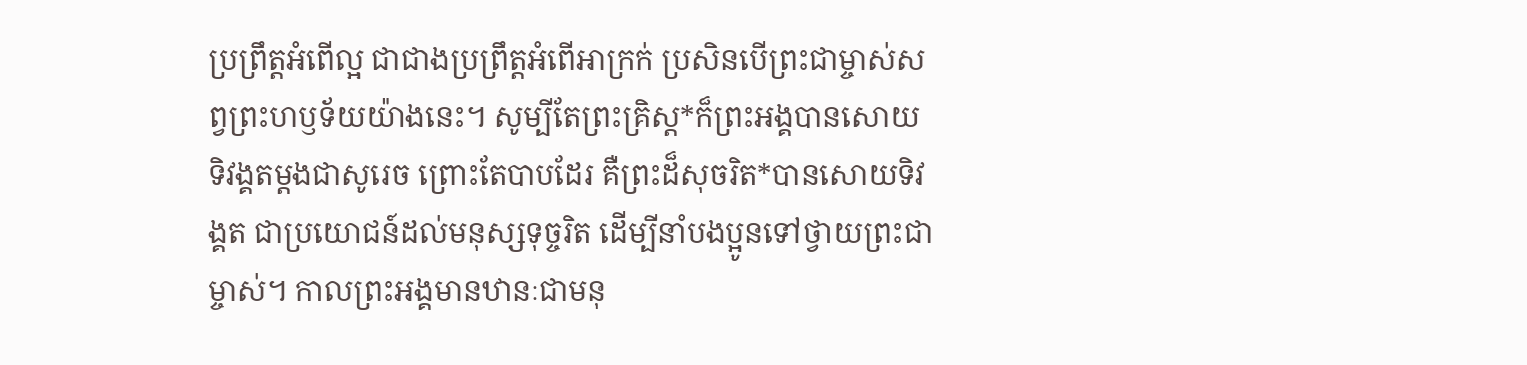ប្រព្រឹត្តអំពើល្អ ជាជាងប្រព្រឹត្តអំពើអាក្រក់ ប្រសិនបើព្រះជាម្ចាស់សព្វព្រះហឫទ័យយ៉ាងនេះ។ សូម្បីតែព្រះគ្រិស្ត*ក៏ព្រះអង្គបានសោយទិវង្គតម្ដងជាសូរេច ព្រោះតែបាបដែរ គឺព្រះដ៏សុចរិត*បានសោយទិវង្គត ជាប្រយោជន៍ដល់មនុស្សទុច្ចរិត ដើម្បីនាំបងប្អូនទៅថ្វាយព្រះជាម្ចាស់។ កាលព្រះអង្គមានឋានៈជាមនុ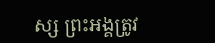ស្ស ព្រះអង្គត្រូវ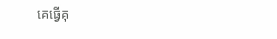គេធ្វើគុ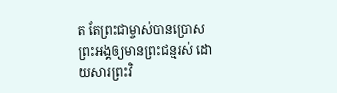ត តែព្រះជាម្ចាស់បានប្រោសព្រះអង្គឲ្យមានព្រះជន្មរស់ ដោយសារព្រះវិ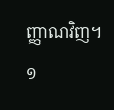ញ្ញាណវិញ។
១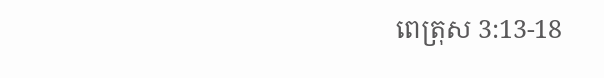ពេត្រុស 3:13-18